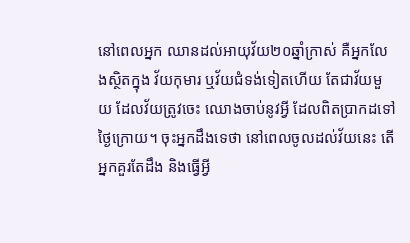នៅពេលអ្នក ឈានដល់អាយុវ័យ២០ឆ្នាំក្រាស់ គឺអ្នកលែងស្ថិតក្នុង វ័យកុមារ ឬវ័យជំទង់ទៀតហើយ តែជាវ័យមួយ ដែលវ័យត្រូវចេះ ឈោងចាប់នូវអ្វី ដែលពិតប្រាកដទៅថ្ងៃក្រោយ។ ចុះអ្នកដឹងទេថា នៅពេលចូលដល់វ័យនេះ តើអ្នកគួរតែដឹង និងធ្វើអ្វី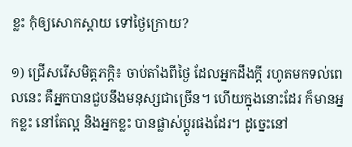ខ្លះ កុំឲ្យសោកស្តាយ ទៅថ្ងៃក្រោយ?

១) ជ្រើសរើសមិត្តភក្តិ៖ ចាប់តាំងពីថ្ងៃ ដែលអ្នកដឹងក្តី រហូតមកទល់ពេលនេះ គឺអ្នកបានជួបនឹងមនុស្សជាច្រើន។ ហើយក្នុងនោះដែរ ក៏មានអ្នកខ្លះ នៅតែល្អ និងអ្នកខ្លះ បានផ្លាស់ប្តូរផងដែរ។ ដូច្នេះនៅ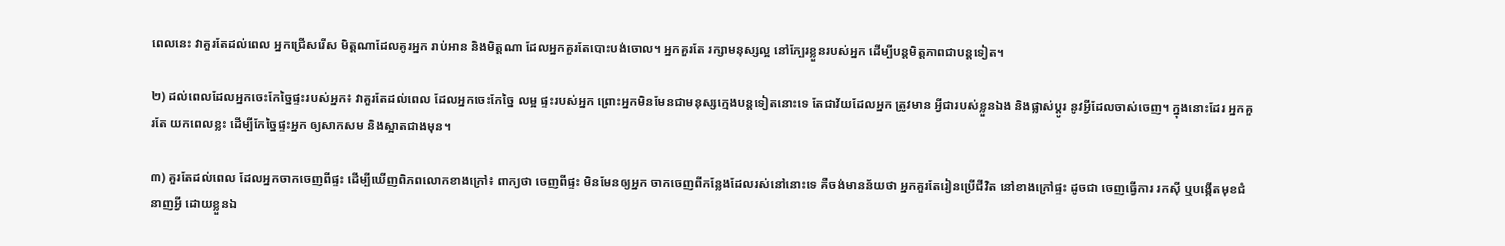ពេលនេះ វាគួរតែដល់ពេល អ្នកជ្រើសរើស មិត្តណាដែលគូរអ្នក រាប់អាន និងមិត្តណា ដែលអ្នកគួរតែបោះបង់ចោល។ អ្នកគួរតែ រក្សាមនុស្សល្អ នៅក្បែរខ្លួនរបស់អ្នក ដើម្បីបន្តមិត្តភាពជាបន្តទៀត។

២) ដល់ពេលដែលអ្នកចេះកែច្នៃផ្ទះរបស់អ្នក៖ វាគួរតែដល់ពេល ដែលអ្នកចេះកែច្នៃ លម្អ ផ្ទះរបស់អ្នក ព្រោះអ្នកមិនមែនជាមនុស្សក្មេងបន្តទៀតនោះទេ តែជាវ័យដែលអ្នក ត្រូវមាន អ្វីជារបស់ខ្លួនឯង និងផ្លាស់ប្តូរ នូវអ្វីដែលចាស់ចេញ។ ក្នុងនោះដែរ អ្នកគួរតែ យកពេលខ្លះ ដើម្បីកែច្នៃផ្ទះអ្នក ឲ្យសាកសម និងស្អាតជាងមុន។

៣) គួរតែដល់ពេល ដែលអ្នកចាកចេញពីផ្ទះ ដើម្បីឃើញពិភពលោកខាងក្រៅ៖ ពាក្យថា ចេញពីផ្ទះ មិនមែនឲ្យអ្នក ចាកចេញពីកន្លែងដែលរស់នៅនោះទេ គឺចង់មានន័យថា អ្នកគួរតែរៀនប្រើជីវិត នៅខាងក្រៅផ្ទះ ដូចជា ចេញធ្វើការ រកស៊ី ឬបង្កើតមុខជំនាញអ្វី ដោយខ្លួនឯ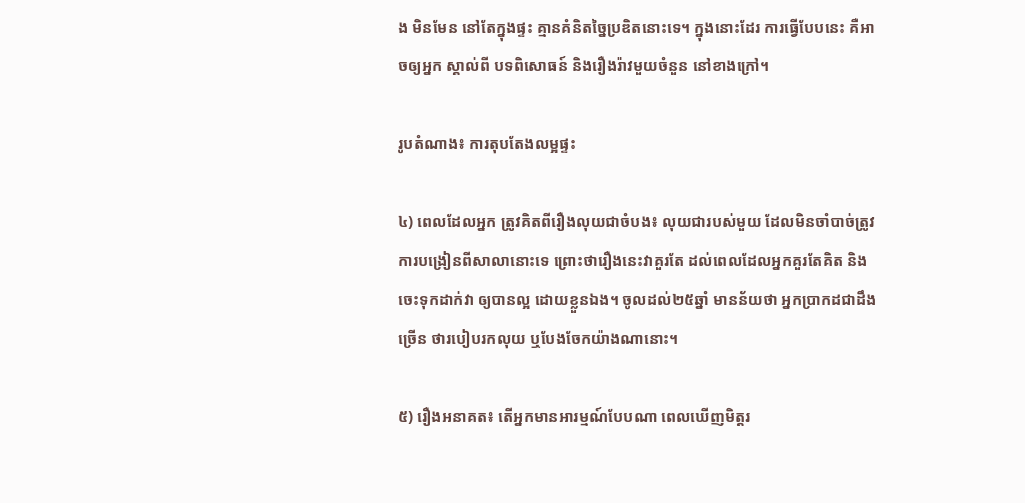ង មិនមែន នៅតែក្នុងផ្ទះ គ្មានគំនិតច្នៃប្រឌិតនោះទេ។ ក្នុងនោះដែរ ការធ្វើបែបនេះ គឺអាចឲ្យអ្នក ស្គាល់ពី បទពិសោធន៍ និងរឿងរ៉ាវមួយចំនួន នៅខាងក្រៅ។

រូបតំណាង៖ ការតុបតែងលម្អផ្ទះ

៤) ពេលដែលអ្នក ត្រូវគិតពីរឿងលុយជាចំបង៖ លុយជារបស់មួយ ដែលមិនចាំបាច់ត្រូវការបង្រៀនពីសាលានោះទេ ព្រោះថារឿងនេះវាគួរតែ ដល់ពេលដែលអ្នកគួរតែគិត និងចេះទុកដាក់វា ឲ្យបានល្អ ដោយខ្លួនឯង។ ចូលដល់២៥ឆ្នាំ មានន័យថា អ្នកប្រាកដជាដឹងច្រើន ថារបៀបរកលុយ ឬបែងចែកយ៉ាងណានោះ។

៥) រឿងអនាគត៖ តើអ្នកមានអារម្មណ៍បែបណា ពេលឃើញមិត្តរ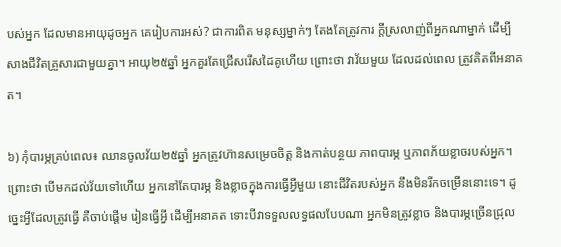បស់អ្នក ដែលមានអាយុដូចអ្នក គេរៀបការអស់? ជាការពិត មនុស្សម្នាក់ៗ តែងតែត្រូវការ ក្តីស្រលាញ់ពីអ្នកណាម្នាក់ ដើម្បីសាងជីវិតគ្រួសារជាមួយគ្នា។ អាយុ២៥ឆ្នាំ អ្នកគួរតែជ្រើសរើសដៃគូហើយ ព្រោះថា វាវ័យមួយ ដែលដល់ពេល ត្រួវគិតពីអនាគត។

៦) កុំបារម្ភគ្រប់ពេល៖ ឈានចូលវ័យ២៥ឆ្នាំ អ្នកត្រូវហ៊ានសម្រេចចិត្ត និងកាត់បន្ថយ ភាពបារម្ភ ឬភាពភ័យខ្លាចរបស់អ្នក។ ព្រោះថា បើមកដល់វ័យទៅហើយ អ្នកនៅតែបារម្ភ និងខ្លាចក្នុងការធ្វើអ្វីមួយ នោះជីវិតរបស់អ្នក នឹងមិនរីកចម្រើននោះទេ។ ដូច្នេះអ្វីដែលត្រូវធ្វើ គឺចាប់ផ្តើម រៀនធ្វើអ្វី ដើម្បីអនាគត ទោះបីវាទទួលលទ្ធផលបែបណា អ្នកមិនត្រូវខ្លាច និងបារម្ភច្រើនជ្រុល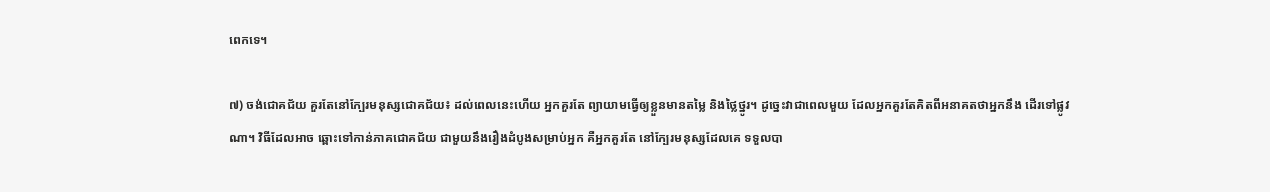ពេកទេ។

៧) ចង់ជោគជ័យ គួរតែនៅក្បែរមនុស្សជោគជ័យ៖ ដល់ពេលនេះហើយ អ្នកគួរតែ ព្យាយាមធ្វើឲ្យខ្លួនមានតម្លៃ និងថ្លៃថ្នូរ។ ដូច្នេះវាជាពេលមួយ ដែលអ្នកគួរតែគិតពីអនាគតថាអ្នកនឹង ដើរទៅផ្លូវណា។ វិធីដែលអាច ឆ្ពោះទៅកាន់ភាគជោគជ័យ ជាមួយនឹងរឿងដំបូងសម្រាប់អ្នក គឺអ្នកគួរតែ នៅក្បែរមនុស្សដែលគេ ទទួលបា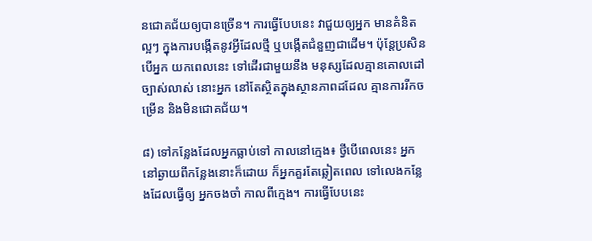នជោគជ័យឲ្យបានច្រើន។ ការធ្វើបែបនេះ វាជួយឲ្យអ្នក មានគំនិតល្អៗ ក្នុងការបង្កើតនូវអ្វីដែលថ្មី ឬបង្កើតជំនួញជាដើម។ ប៉ុន្តែប្រសិនបើអ្នក យកពេលនេះ ទៅដើរជាមួយនឹង មនុស្សដែលគ្មានគោលដៅច្បាស់លាស់ នោះអ្នក នៅតែស្ថិតក្នុងស្ថានភាពដដែល គ្មានការរីកចម្រើន និងមិនជោគជ័យ។

៨) ទៅកន្លែងដែលអ្នកធ្លាប់ទៅ កាលនៅក្មេង៖ ថ្វីបើពេលនេះ អ្នកនៅឆ្ងាយពីកន្លែងនោះក៏ដោយ ក៏អ្នកគួរតែឆ្លៀតពេល ទៅលេងកន្លែងដែលធ្វើឲ្យ អ្នកចងចាំ កាលពីក្មេង។ ការធ្វើបែបនេះ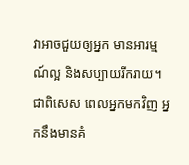វាអាចជួយឲ្យអ្នក មានអារម្មណ៍ល្អ និងសប្បាយរីករាយ។ ជាពិសេស ពេលអ្នកមកវិញ អ្នកនឹងមានគំ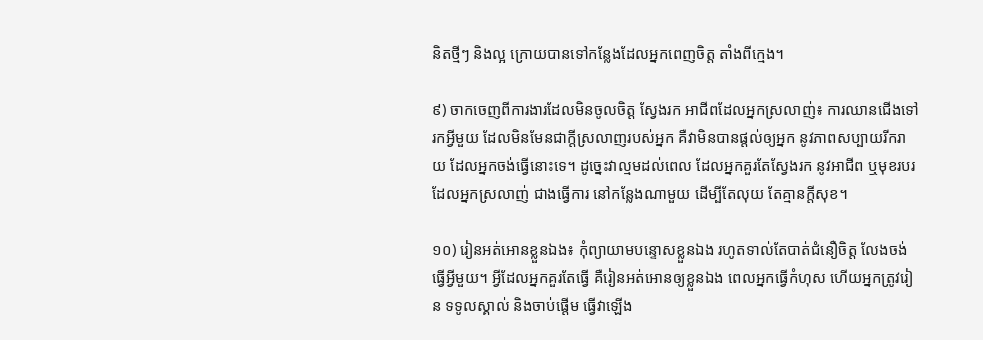និតថ្មីៗ និងល្អ ក្រោយបានទៅកន្លែងដែលអ្នកពេញចិត្ត តាំងពីក្មេង។

៩) ចាកចេញពីការងារដែលមិនចូលចិត្ត ស្វែងរក អាជីពដែលអ្នកស្រលាញ់៖ ការឈានជើងទៅរកអ្វីមួយ ដែលមិនមែនជាក្តីស្រលាញរបស់អ្នក គឺវាមិនបានផ្តល់ឲ្យអ្នក នូវភាពសប្បាយរីករាយ ដែលអ្នកចង់ធ្វើនោះទេ។ ដូច្នេះវាល្មមដល់ពេល ដែលអ្នកគួរតែស្វែងរក នូវអាជីព ឬមុខរបរ ដែលអ្នកស្រលាញ់ ជាងធ្វើការ នៅកន្លែងណាមួយ ដើម្បីតែលុយ តែគ្មានក្តីសុខ។

១០) រៀនអត់អោនខ្លួនឯង៖ កុំព្យាយាមបន្ទោសខ្លួនឯង រហូតទាល់តែបាត់ជំនឿចិត្ត លែងចង់ធ្វើអ្វីមួយ។ អ្វីដែលអ្នកគួរតែធ្វើ គឺរៀនអត់អោនឲ្យខ្លួនឯង ពេលអ្នកធ្វើកំហុស ហើយអ្នកត្រូវរៀន ទទូលស្គាល់ និងចាប់ផ្តើម ធ្វើវាឡើង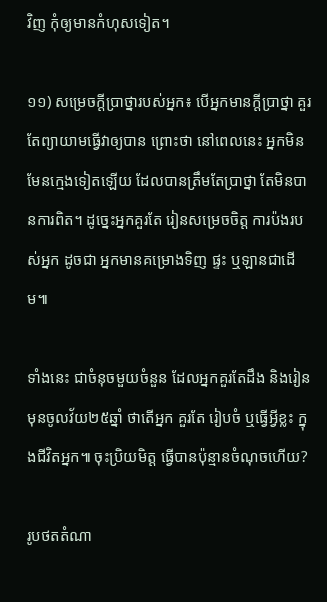វិញ កុំឲ្យមានកំហុសទៀត។

១១) សម្រេចក្តីប្រាថ្នារបស់អ្នក៖ បើអ្នកមានក្តីប្រាថ្នា គួរតែព្យាយាមធ្វើវាឲ្យបាន ព្រោះថា នៅពេលនេះ អ្នកមិនមែនក្មេងទៀតឡើយ ដែលបានត្រឹមតែប្រាថ្នា តែមិនបានការពិត។ ដូច្នេះអ្នកគួរតែ រៀនសម្រេចចិត្ត ការប៉ងរបស់អ្នក ដូចជា អ្នកមានគម្រោងទិញ ផ្ទះ ឬឡានជាដើម៕

ទាំងនេះ ជាចំនុចមួយចំនួន ដែលអ្នកគួរតែដឹង និងរៀន មុនចូលវ័យ២៥ឆ្នាំ ថាតើអ្នក គួរតែ រៀបចំ ឬធ្វើអ្វីខ្លះ ក្នុងជីវិតអ្នក៕ ចុះប្រិយមិត្ត ធ្វើបានប៉ុន្មានចំណុចហើយ?

រូបថតតំណា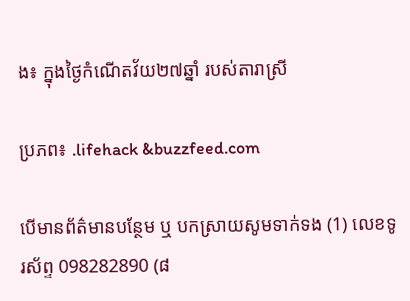ង៖ ក្នុងថ្ងៃកំណើតវ័យ២៧ឆ្នាំ របស់តារាស្រី

ប្រភព៖ .lifehack &buzzfeed.com

បើមានព័ត៌មានបន្ថែម ឬ បកស្រាយសូមទាក់ទង (1) លេខទូរស័ព្ទ 098282890 (៨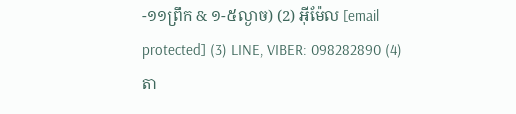-១១ព្រឹក & ១-៥ល្ងាច) (2) អ៊ីម៉ែល [email protected] (3) LINE, VIBER: 098282890 (4) តា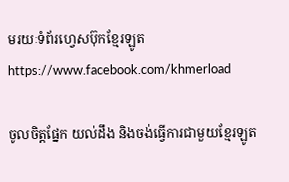មរយៈទំព័រហ្វេសប៊ុកខ្មែរឡូត https://www.facebook.com/khmerload

ចូលចិត្តផ្នែក យល់ដឹង និងចង់ធ្វើការជាមួយខ្មែរឡូត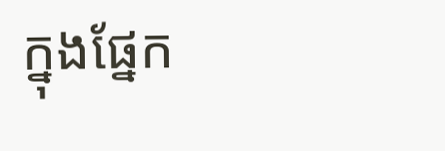ក្នុងផ្នែក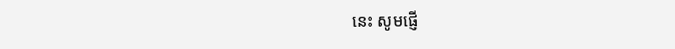នេះ សូមផ្ញើ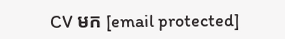CV មក [email protected]